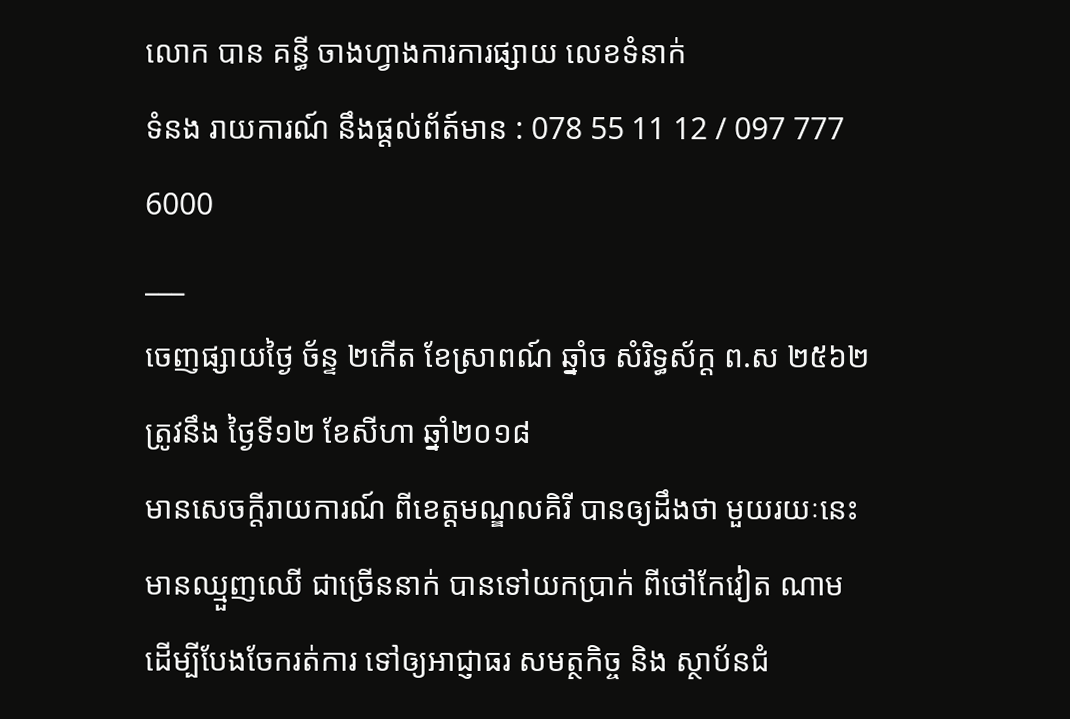លោក បាន គន្ធី ចាងហ្វាងការការផ្សាយ លេខទំនាក់
ទំនង រាយការណ៍ នឹងផ្ដល់ព័ត៍មាន : 078 55 11 12 / 097 777 6000
___
ចេញផ្សាយថ្ងៃ ច័ន្ទ ២កើត ខែស្រាពណ៍ ឆ្នាំច សំរិទ្ធស័ក្ត ព.ស ២៥៦២ ត្រូវនឹង ថ្ងៃទី១២ ខែសីហា ឆ្នាំ២០១៨
មានសេចក្ដីរាយការណ៍ ពីខេត្តមណ្ឌលគិរី បានឲ្យដឹងថា មួយរយៈនេះ មានឈ្មួញឈើ ជាច្រើននាក់ បានទៅយកប្រាក់ ពីថៅកែវៀត ណាម ដើម្បីបែងចែករត់ការ ទៅឲ្យអាជ្ញាធរ សមត្ថកិច្ច និង ស្ថាប័នជំ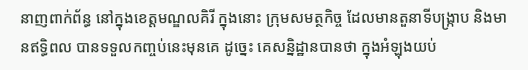នាញពាក់ព័ន្ធ នៅក្នុងខេត្តមណ្ឌលគិរី ក្នុងនោះ ក្រុមសមត្ថកិច្ច ដែលមានតួនាទីបង្ក្រាប និងមានឥទ្ធិពល បានទទួលកញ្ចប់នេះមុនគេ ដូច្នេះ គេសន្និដ្ឋានបានថា ក្នុងអំឡុងយប់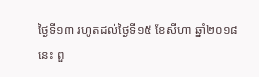ថ្ងៃទី១៣ រហូតដល់ថ្ងៃទី១៥ ខែសីហា ឆ្នាំ២០១៨ នេះ ពួ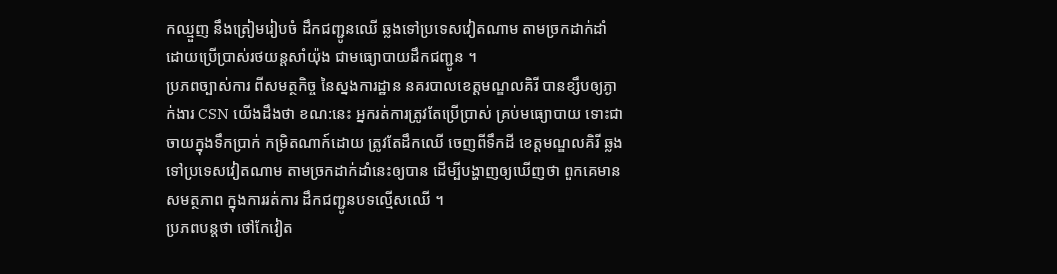កឈ្មួញ នឹងត្រៀមរៀបចំ ដឹកជញ្ជូនឈើ ឆ្លងទៅប្រទេសវៀតណាម តាមច្រកដាក់ដាំ ដោយប្រើប្រាស់រថយន្តសាំយ៉ុង ជាមធ្យោបាយដឹកជញ្ជូន ។
ប្រភពច្បាស់ការ ពីសមត្ថកិច្ច នៃស្នងការដ្ឋាន នគរបាលខេត្តមណ្ឌលគិរី បានខ្សឹបឲ្យភ្ងាក់ងារ CSN យើងដឹងថា ខណ:នេះ អ្នករត់ការត្រូវតែប្រើប្រាស់ គ្រប់មធ្យោបាយ ទោះជាចាយក្នុងទឹកប្រាក់ កម្រិតណាក៍ដោយ ត្រូវតែដឹកឈើ ចេញពីទឹកដី ខេត្តមណ្ឌលគិរី ឆ្លងទៅប្រទេសវៀតណាម តាមច្រកដាក់ដាំនេះឲ្យបាន ដើម្បីបង្ហាញឲ្យឃើញថា ពួកគេមានសមត្ថភាព ក្នុងការរត់ការ ដឹកជញ្ជូនបទល្មើសឈើ ។
ប្រភពបន្តថា ថៅកែវៀត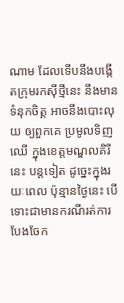ណាម ដែលទើបនឹងបង្កើតក្រុមរកស៊ីថ្មីនេះ នឹងមានទំនុកចិត្ត អាចនឹងបោះលុយ ឲ្យពួកគេ ប្រមូលទិញឈើ ក្នុងខេត្តមណ្ឌលគិរីនេះ បន្តទៀត ដូច្នេះក្នុងរយៈពេល ប៉ុន្មានថ្ងៃនេះ បើទោះជាមានករណីរត់ការ បែងចែក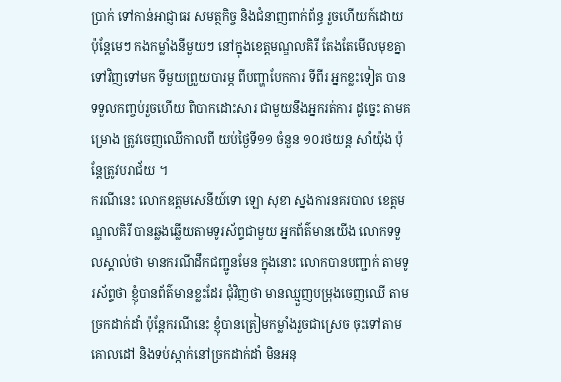ប្រាក់ ទៅកាន់អាជ្ញាធរ សមត្ថកិច្ច និងជំនាញពាក់ព័ន្ធ រួចហើយក៍ដោយ ប៉ុន្តែមេៗ កងកម្លាំងនីមួយៗ នៅក្នុងខេត្តមណ្ឌលគិរី តែងតែមើលមុខគ្នា ទៅវិញទៅមក ទីមួយព្រួយបារម្ភ ពីបញ្ហាបែកការ ទីពីរ អ្នកខ្លះទៀត បានទទួលកញ្ចប់រួចហើយ ពិបាកដោះសារ ជាមួយនឹងអ្នករត់ការ ដូច្នេះ តាមគម្រោង ត្រូវចេញឈើកាលពី យប់ថ្ងៃទី១១ ចំនួន ១០រថយន្ត សាំយ៉ុង ប៉ុន្តែត្រូវបរាជ័យ ។
ករណីនេះ លោកឧត្តមសេនីយ៍ទោ ឡោ សុខា ស្នងការនគរបាល ខេត្តមណ្ឌលគិរី បានឆ្លងឆ្លើយតាមទូរស័ព្ទជាមួយ អ្នកព័ត៌មានយើង លោកទទួលស្គាល់ថា មានករណីដឹកជញ្ជូនមែន ក្នុងនោះ លោកបានបញ្ជាក់ តាមទូរស័ព្ទថា ខ្ញុំបានព័ត៌មានខ្លះដែរ ជុំវិញថា មានឈ្មួញបម្រុងចេញឈើ តាមច្រកដាក់ដាំ ប៉ុន្តែករណីនេះ ខ្ញុំបានត្រៀមកម្លាំងរួចជាស្រេច ចុះទៅតាមគោលដៅ និងទប់ស្កាក់នៅច្រកដាក់ដាំ មិនអនុ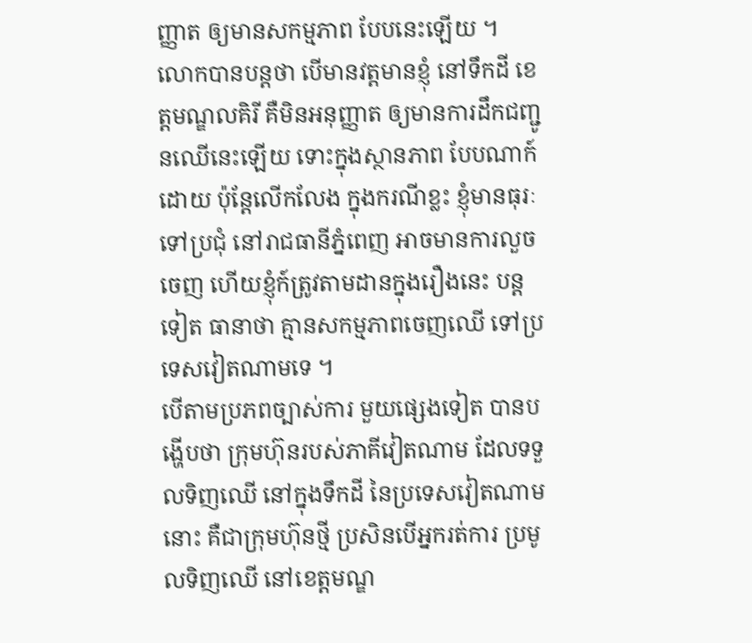ញ្ញាត ឲ្យមានសកម្មភាព បែបនេះឡើយ ។
លោកបានបន្តថា បើមានវត្តមានខ្ញុំ នៅទឹកដី ខេត្តមណ្ឌលគិរី គឺមិនអនុញ្ញាត ឲ្យមានការដឹកជញ្ជូនឈើនេះឡើយ ទោះក្នុងស្ថានភាព បែបណាក៍ដោយ ប៉ុន្តែលើកលែង ក្នុងករណីខ្លះ ខ្ញុំមានធុរៈទៅប្រជុំ នៅរាជធានីភ្នំពេញ អាចមានការលួចចេញ ហើយខ្ញុំក៍ត្រូវតាមដានក្នុងរឿងនេះ បន្តទៀត ធានាថា គ្មានសកម្មភាពចេញឈើ ទៅប្រទេសវៀតណាមទេ ។
បើតាមប្រភពច្បាស់ការ មួយផ្សេងទៀត បានបង្ហើបថា ក្រុមហ៊ុនរបស់ភាគីវៀតណាម ដែលទទួលទិញឈើ នៅក្នុងទឹកដី នៃប្រទេសវៀតណាមនោះ គឺជាក្រុមហ៊ុនថ្មី ប្រសិនបើអ្នករត់ការ ប្រមូលទិញឈើ នៅខេត្តមណ្ឌ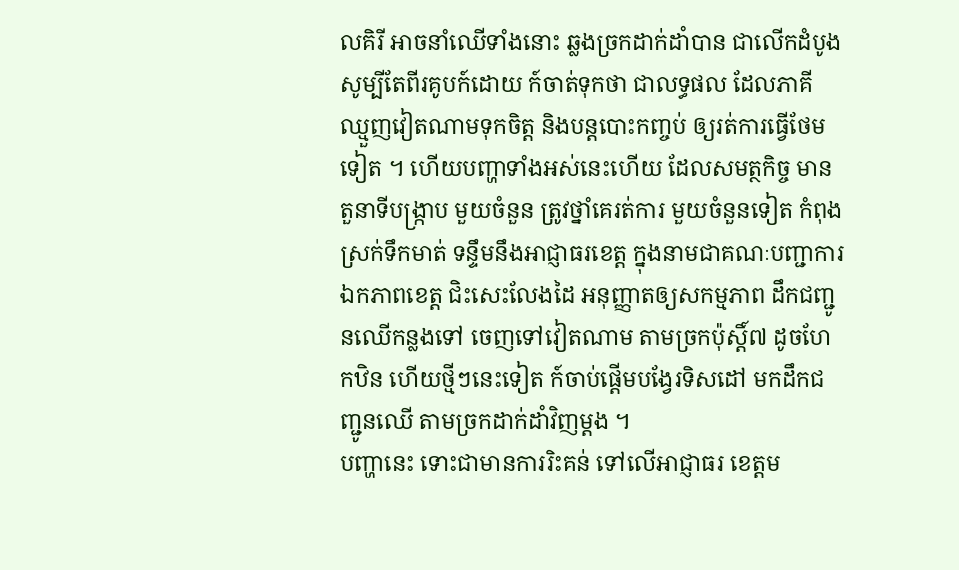លគិរី អាចនាំឈើទាំងនោះ ឆ្លងច្រកដាក់ដាំបាន ជាលើកដំបូង សូម្បីតែពីរគូបក៍ដោយ ក៍ចាត់ទុកថា ជាលទ្ធផល ដែលភាគី ឈ្មួញវៀតណាមទុកចិត្ត និងបន្តបោះកញ្ចប់ ឲ្យរត់ការធ្វើថែមទៀត ។ ហើយបញ្ហាទាំងអស់នេះហើយ ដែលសមត្ថកិច្ច មានតួនាទីបង្ក្រាប មួយចំនួន ត្រូវថ្នាំគេរត់ការ មួយចំនួនទៀត កំពុងស្រក់ទឹកមាត់ ទន្ទឹមនឹងអាជ្ញាធរខេត្ត ក្នុងនាមជាគណៈបញ្ជាការឯកភាពខេត្ត ជិះសេះលែងដៃ អនុញ្ញាតឲ្យសកម្មភាព ដឹកជញ្ជូនឈើកន្លងទៅ ចេញទៅវៀតណាម តាមច្រកប៉ុស្តិ៍៧ ដូចហែកឋិន ហើយថ្មីៗនេះទៀត ក៍ចាប់ផ្តើមបង្វែរទិសដៅ មកដឹកជញ្ជូនឈើ តាមច្រកដាក់ដាំវិញម្តង ។
បញ្ហានេះ ទោះជាមានការរិះគន់ ទៅលើអាជ្ញាធរ ខេត្តម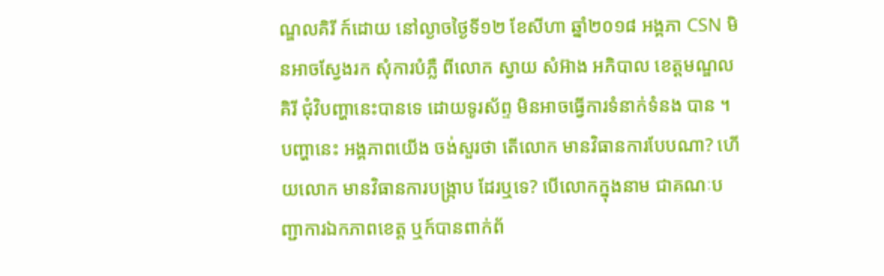ណ្ឌលគិរី ក៍ដោយ នៅល្ងាចថ្ងៃទី១២ ខែសីហា ឆ្នាំ២០១៨ អង្គភា CSN មិនអាចស្វែងរក សុំការបំភ្លឺ ពីលោក ស្វាយ សំអ៊ាង អភិបាល ខេត្តមណ្ឌល គិរី ជុំវិបញ្ហានេះបានទេ ដោយទូរស័ព្ទ មិនអាចធ្វើការទំនាក់ទំនង បាន ។ បញ្ហានេះ អង្គភាពយើង ចង់សួរថា តើលោក មានវិធានការបែបណា? ហើយលោក មានវិធានការបង្ក្រាប ដែរឬទេ? បើលោកក្នុងនាម ជាគណៈបញ្ជាការឯកភាពខេត្ត ឬក៍បានពាក់ព័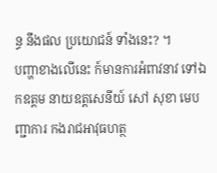ន្ធ នឹងផល ប្រយោជន៍ ទាំងនេះ? ។
បញ្ហាខាងលើនេះ ក៍មានការអំពាវនាវ ទៅឯកឧត្តម នាយឧត្តសេនីយ៍ សៅ សុខា មេបញ្ជាការ កងរាជអាវុធហត្ថ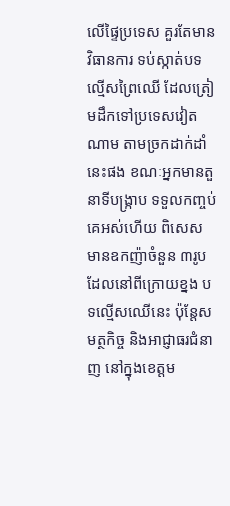លើផ្ទៃប្រទេស គួរតែមានវិធានការ ទប់ស្កាត់បទល្មើសព្រៃឈើ ដែលត្រៀមដឹកទៅប្រទេសវៀតណាម តាមច្រកដាក់ដាំនេះផង ខណៈអ្នកមានតួនាទីបង្ក្រាប ទទួលកញ្ចប់គេអស់ហើយ ពិសេស មានឧកញ៉ាចំនួន ៣រូប ដែលនៅពីក្រោយខ្នង បទល្មើសឈើនេះ ប៉ុន្តែសមត្ថកិច្ច និងអាជ្ញាធរជំនាញ នៅក្នុងខេត្តម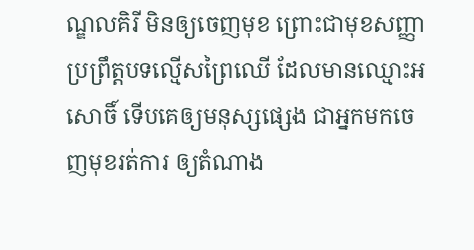ណ្ឌលគិរី មិនឲ្យចេញមុខ ព្រោះជាមុខសញ្ញា ប្រព្រឹត្តបទល្មើសព្រៃឈើ ដែលមានឈ្មោះអសោចិ៍ ទើបគេឲ្យមនុស្សផ្សេង ជាអ្នកមកចេញមុខរត់ការ ឲ្យតំណាង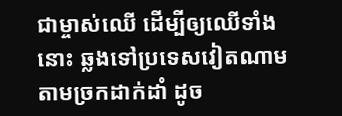ជាម្ចាស់ឈើ ដើម្បីឲ្យឈើទាំងនោះ ឆ្លងទៅប្រទេសវៀតណាម តាមច្រកដាក់ដាំ ដូច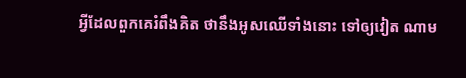អ្វីដែលពួកគេរំពឹងគិត ថានឹងអូសឈើទាំងនោះ ទៅឲ្យវៀត ណាម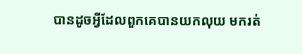បានដូចអ្វីដែលពួកគេបានយកលុយ មករត់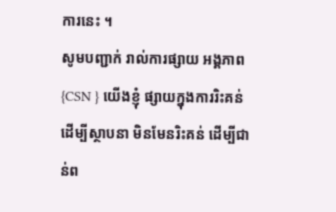ការនេះ ។
សូមបញ្ជាក់ រាល់ការផ្សាយ អង្គភាព {CSN } យើងខ្ញុំ ផ្សាយក្នុងការរិះគន់ ដើម្បីស្ថាបនា មិនមែនរិះគន់ ដើម្បីជាន់ព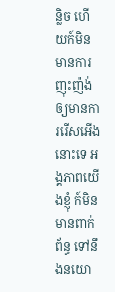ន្លិច ហើយក៍មិនមានការ ញុះញ៉ង់ ឲ្យមានការរើសអើងនោះទេ អង្គភាពយើងខ្ញុំ ក៍មិនមានពាក់ព័ន្ធ ទៅនឹងនយោ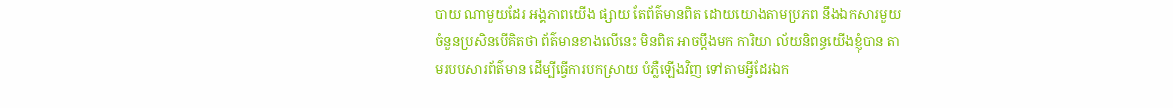បាយ ណាមួយដែរ អង្គភាពយើង ផ្សាយ តែព័ត៌មានពិត ដោយយោងតាមប្រភព នឹងឯកសារមួយចំនួនប្រសិនបើគិតថា ព័ត៌មានខាងលើនេះ មិនពិត អាចប្ដឹងមក ការិយា ល័យនិពន្ធយើងខ្ញុំបាន តាមរបបសារព័ត៌មាន ដើម្បីធ្វើការបកស្រាយ បំភ្លឺឡើងវិញ ទៅតាមអ្វីដែរឯក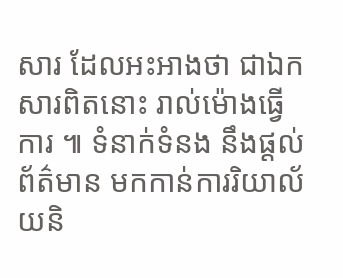សារ ដែលអះអាងថា ជាឯកសារពិតនោះ រាល់ម៉ោងធ្វើការ ៕ ទំនាក់ទំនង នឹងផ្ដល់ ព័ត៌មាន មកកាន់ការរិយាល័យនិ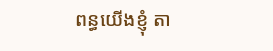ពន្ធយើងខ្ញុំ តា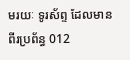មរយៈ ទូរស័ព្ទ ដែលមានពីរប្រព័ន្ធ 012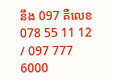នឹង 097 គឺលេខ 078 55 11 12 / 097 777 6000